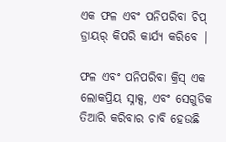ଏକ ଫଳ ଏବଂ ପନିପରିବା ଚିପ୍ ଡ୍ରାୟର୍ କିପରି କାର୍ଯ୍ୟ କରିବେ |

ଫଳ ଏବଂ ପନିପରିବା କ୍ରିସ୍ ଏକ ଲୋକପ୍ରିୟ ସ୍ନାକ୍ସ, ଏବଂ ସେଗୁଡିକ ତିଆରି କରିବାର ଚାବି ହେଉଛି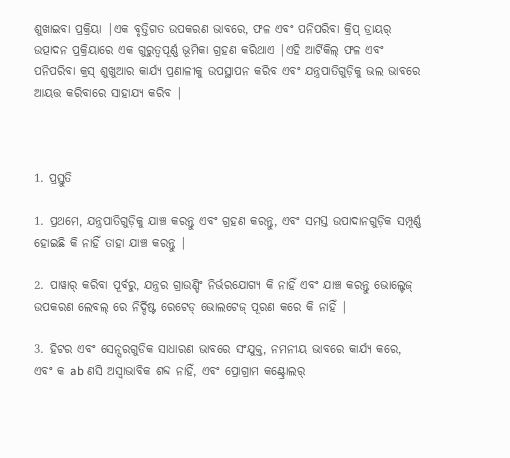ଶୁଖାଇବା ପ୍ରକ୍ରିୟା |ଏକ ବୃତ୍ତିଗତ ଉପକରଣ ଭାବରେ, ଫଳ ଏବଂ ପନିପରିବା କ୍ରିପ୍ ଡ୍ରାୟର୍ ଉତ୍ପାଦନ ପ୍ରକ୍ରିୟାରେ ଏକ ଗୁରୁତ୍ୱପୂର୍ଣ୍ଣ ଭୂମିକା ଗ୍ରହଣ କରିଥାଏ |ଏହି ଆର୍ଟିକିଲ୍ ଫଳ ଏବଂ ପନିପରିବା କ୍ରସ୍ ଶୁଖୁଆର କାର୍ଯ୍ୟ ପ୍ରଣାଳୀକୁ ଉପସ୍ଥାପନ କରିବ ଏବଂ ଯନ୍ତ୍ରପାତିଗୁଡ଼ିକୁ ଭଲ ଭାବରେ ଆୟତ୍ତ କରିବାରେ ସାହାଯ୍ୟ କରିବ |



1. ପ୍ରସ୍ତୁତି

1. ପ୍ରଥମେ, ଯନ୍ତ୍ରପାତିଗୁଡ଼ିକୁ ଯାଞ୍ଚ କରନ୍ତୁ ଏବଂ ଗ୍ରହଣ କରନ୍ତୁ, ଏବଂ ସମସ୍ତ ଉପାଦାନଗୁଡ଼ିକ ସମ୍ପୂର୍ଣ୍ଣ ହୋଇଛି କି ନାହିଁ ତାହା ଯାଞ୍ଚ କରନ୍ତୁ |

2. ପାୱାର୍ କରିବା ପୂର୍ବରୁ, ଯନ୍ତ୍ରର ଗ୍ରାଉଣ୍ଡିଂ ନିର୍ଭରଯୋଗ୍ୟ କି ନାହିଁ ଏବଂ ଯାଞ୍ଚ କରନ୍ତୁ ଭୋଲ୍ଟେଜ୍ ଉପକରଣ ଲେବଲ୍ ରେ ନିର୍ଦ୍ଦିଷ୍ଟ ରେଟେଡ୍ ଭୋଲଟେଜ୍ ପୂରଣ କରେ କି ନାହିଁ |

3. ହିଟର ଏବଂ ସେନ୍ସରଗୁଡିକ ସାଧାରଣ ଭାବରେ ସଂଯୁକ୍ତ, ନମନୀୟ ଭାବରେ କାର୍ଯ୍ୟ କରେ, ଏବଂ କ ab ଣସି ଅସ୍ୱାଭାବିକ ଶବ୍ଦ ନାହିଁ, ଏବଂ ପ୍ରୋଗ୍ରାମ କଣ୍ଟ୍ରୋଲର୍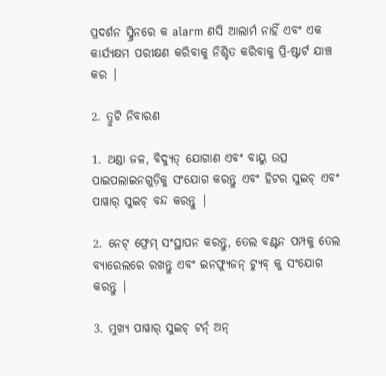ପ୍ରଦର୍ଶନ ସ୍କ୍ରିନରେ କ alarm ଣସି ଆଲାର୍ମ ନାହିଁ ଏବଂ ଏକ କାର୍ଯ୍ୟକ୍ଷମ ପରୀକ୍ଷଣ କରିବାକୁ ନିଶ୍ଚିତ କରିବାକୁ ପ୍ରି-ଷ୍ଟାର୍ଟ ଯାଞ୍ଚ କର |

2. ତ୍ରୁଟି ନିବାରଣ

1. ଥଣ୍ଡା ଜଳ, ବିଦ୍ୟୁତ୍ ଯୋଗାଣ ଏବଂ ବାୟୁ ଉତ୍ସ ପାଇପଲାଇନଗୁଡ଼ିକୁ ସଂଯୋଗ କରନ୍ତୁ ଏବଂ ହିଟର ସୁଇଚ୍ ଏବଂ ପାୱାର୍ ସୁଇଚ୍ ବନ୍ଦ କରନ୍ତୁ |

2. ନେଟ୍ ଫ୍ରେମ୍ ସଂସ୍ଥାପନ କରନ୍ତୁ, ତେଲ ବଣ୍ଟନ ପମ୍ପକୁ ତେଲ ବ୍ୟାରେଲରେ ରଖନ୍ତୁ ଏବଂ ଇନଫ୍ୟୁଜନ୍ ଟ୍ୟୁବ୍ କୁ ସଂଯୋଗ କରନ୍ତୁ |

3. ମୁଖ୍ୟ ପାୱାର୍ ସୁଇଚ୍ ଟର୍ନ୍ ଅନ୍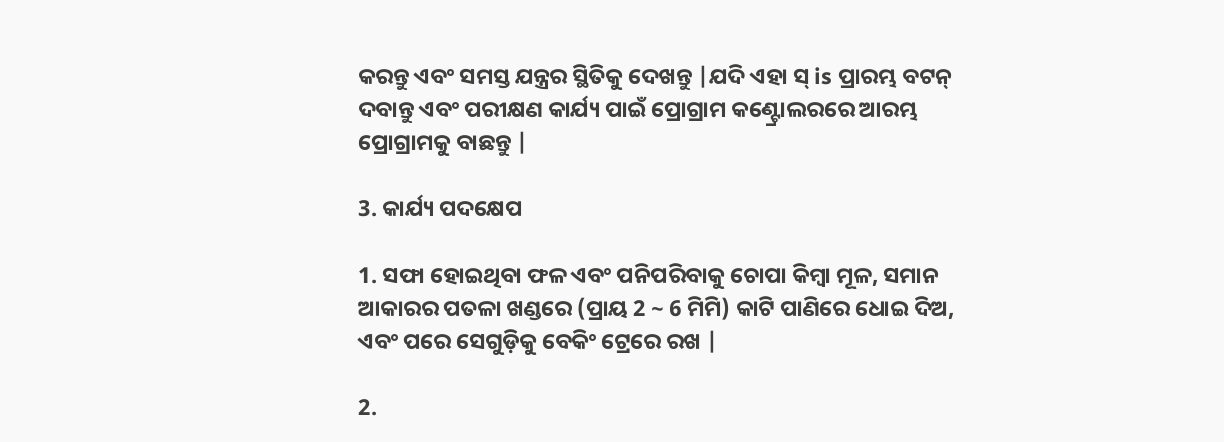କରନ୍ତୁ ଏବଂ ସମସ୍ତ ଯନ୍ତ୍ରର ସ୍ଥିତିକୁ ଦେଖନ୍ତୁ |ଯଦି ଏହା ସ୍ is ପ୍ରାରମ୍ଭ ବଟନ୍ ଦବାନ୍ତୁ ଏବଂ ପରୀକ୍ଷଣ କାର୍ଯ୍ୟ ପାଇଁ ପ୍ରୋଗ୍ରାମ କଣ୍ଟ୍ରୋଲରରେ ଆରମ୍ଭ ପ୍ରୋଗ୍ରାମକୁ ବାଛନ୍ତୁ |

3. କାର୍ଯ୍ୟ ପଦକ୍ଷେପ

1. ସଫା ହୋଇଥିବା ଫଳ ଏବଂ ପନିପରିବାକୁ ଚୋପା କିମ୍ବା ମୂଳ, ସମାନ ଆକାରର ପତଳା ଖଣ୍ଡରେ (ପ୍ରାୟ 2 ~ 6 ମିମି) କାଟି ପାଣିରେ ଧୋଇ ଦିଅ, ଏବଂ ପରେ ସେଗୁଡ଼ିକୁ ବେକିଂ ଟ୍ରେରେ ରଖ |

2.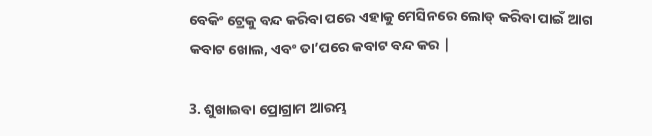ବେକିଂ ଟ୍ରେକୁ ବନ୍ଦ କରିବା ପରେ ଏହାକୁ ମେସିନରେ ଲୋଡ୍ କରିବା ପାଇଁ ଆଗ କବାଟ ଖୋଲ, ଏବଂ ତା’ପରେ କବାଟ ବନ୍ଦ କର |

3. ଶୁଖାଇବା ପ୍ରୋଗ୍ରାମ ଆରମ୍ଭ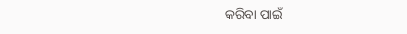କରିବା ପାଇଁ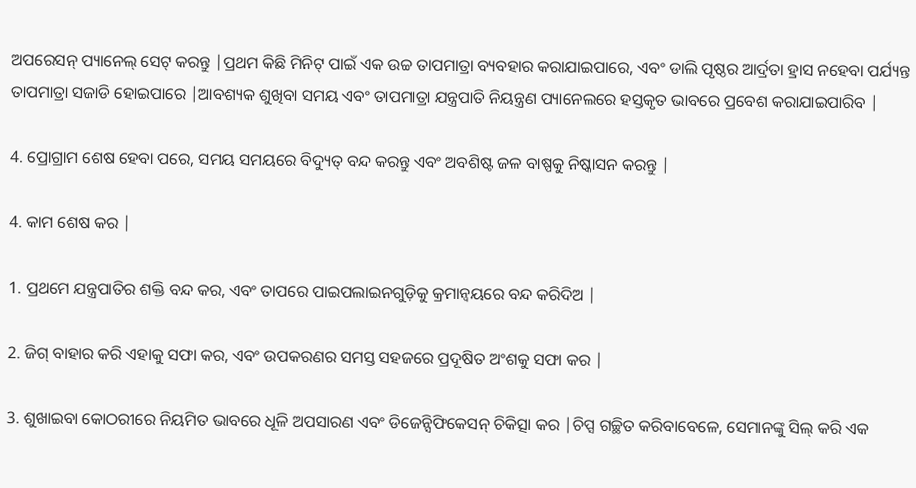ଅପରେସନ୍ ପ୍ୟାନେଲ୍ ସେଟ୍ କରନ୍ତୁ |ପ୍ରଥମ କିଛି ମିନିଟ୍ ପାଇଁ ଏକ ଉଚ୍ଚ ତାପମାତ୍ରା ବ୍ୟବହାର କରାଯାଇପାରେ, ଏବଂ ଡାଲି ପୃଷ୍ଠର ଆର୍ଦ୍ରତା ହ୍ରାସ ନହେବା ପର୍ଯ୍ୟନ୍ତ ତାପମାତ୍ରା ସଜାଡି ହୋଇପାରେ |ଆବଶ୍ୟକ ଶୁଖିବା ସମୟ ଏବଂ ତାପମାତ୍ରା ଯନ୍ତ୍ରପାତି ନିୟନ୍ତ୍ରଣ ପ୍ୟାନେଲରେ ହସ୍ତକୃତ ଭାବରେ ପ୍ରବେଶ କରାଯାଇପାରିବ |

4. ପ୍ରୋଗ୍ରାମ ଶେଷ ହେବା ପରେ, ସମୟ ସମୟରେ ବିଦ୍ୟୁତ୍ ବନ୍ଦ କରନ୍ତୁ ଏବଂ ଅବଶିଷ୍ଟ ଜଳ ବାଷ୍ପକୁ ନିଷ୍କାସନ କରନ୍ତୁ |

4. କାମ ଶେଷ କର |

1. ପ୍ରଥମେ ଯନ୍ତ୍ରପାତିର ଶକ୍ତି ବନ୍ଦ କର, ଏବଂ ତାପରେ ପାଇପଲାଇନଗୁଡ଼ିକୁ କ୍ରମାନ୍ୱୟରେ ବନ୍ଦ କରିଦିଅ |

2. ଜିଗ୍ ବାହାର କରି ଏହାକୁ ସଫା କର, ଏବଂ ଉପକରଣର ସମସ୍ତ ସହଜରେ ପ୍ରଦୂଷିତ ଅଂଶକୁ ସଫା କର |

3. ଶୁଖାଇବା କୋଠରୀରେ ନିୟମିତ ଭାବରେ ଧୂଳି ଅପସାରଣ ଏବଂ ଡିଜେନ୍ସିଫିକେସନ୍ ଚିକିତ୍ସା କର |ଚିପ୍ସ ଗଚ୍ଛିତ କରିବାବେଳେ, ସେମାନଙ୍କୁ ସିଲ୍ କରି ଏକ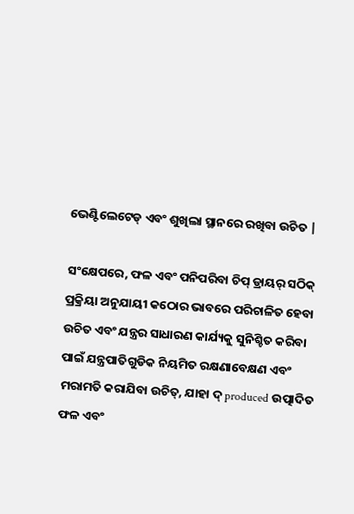ଭେଣ୍ଟିଲେଟେଡ୍ ଏବଂ ଶୁଖିଲା ସ୍ଥାନରେ ରଖିବା ଉଚିତ |

ସଂକ୍ଷେପରେ, ଫଳ ଏବଂ ପନିପରିବା ଚିପ୍ ଡ୍ରାୟର୍ ସଠିକ୍ ପ୍ରକ୍ରିୟା ଅନୁଯାୟୀ କଠୋର ଭାବରେ ପରିଚାଳିତ ହେବା ଉଚିତ ଏବଂ ଯନ୍ତ୍ରର ସାଧାରଣ କାର୍ଯ୍ୟକୁ ସୁନିଶ୍ଚିତ କରିବା ପାଇଁ ଯନ୍ତ୍ରପାତିଗୁଡିକ ନିୟମିତ ରକ୍ଷଣାବେକ୍ଷଣ ଏବଂ ମରାମତି କରାଯିବା ଉଚିତ୍, ଯାହା ଦ୍ produced ଉତ୍ପାଦିତ ଫଳ ଏବଂ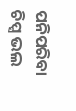ପନିପରିବା ଚିପ୍ସ ଭଲ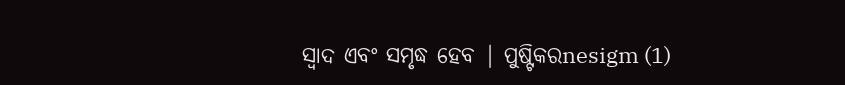ସ୍ୱାଦ ଏବଂ ସମୃଦ୍ଧ ହେବ | ପୁଷ୍ଟିକରnesigm (1)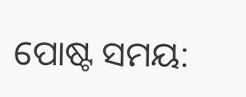ପୋଷ୍ଟ ସମୟ: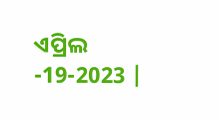ଏପ୍ରିଲ -19-2023 |